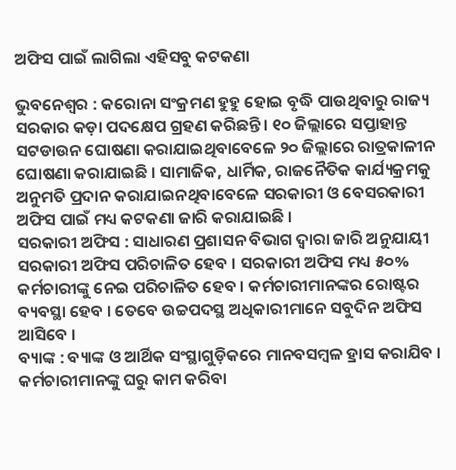ଅଫିସ ପାଇଁ ଲାଗିଲା ଏହିସବୁ କଟକଣା

ଭୁବନେଶ୍ୱର : କରୋନା ସଂକ୍ରମଣ ହୁହୁ ହୋଇ ବୃଦ୍ଧି ପାଉଥିବାରୁ ରାଜ୍ୟ ସରକାର କଡ଼ା ପଦକ୍ଷେପ ଗ୍ରହଣ କରିଛନ୍ତି । ୧୦ ଜିଲ୍ଲାରେ ସପ୍ତାହାନ୍ତ ସଟଡାଉନ ଘୋଷଣା କରାଯାଇଥିବାବେଳେ ୨୦ ଜିଲ୍ଲାରେ ରାତ୍ରକାଳୀନ ଘୋଷଣା କରାଯାଇଛି । ସାମାଜିକ, ଧାର୍ମିକ, ରାଜନୈତିକ କାର୍ଯ୍ୟକ୍ରମକୁ ଅନୁମତି ପ୍ରଦାନ କରାଯାଇନଥିବାବେଳେ ସରକାରୀ ଓ ବେସରକାରୀ ଅଫିସ ପାଇଁ ମଧ୍ୟ କଟକଣା ଜାରି କରାଯାଇଛି ।
ସରକାରୀ ଅଫିସ : ସାଧାରଣ ପ୍ରଶାସନ ବିଭାଗ ଦ୍ୱାରା ଜାରି ଅନୁଯାୟୀ ସରକାରୀ ଅଫିସ ପରିଚାଳିତ ହେବ । ସରକାରୀ ଅଫିସ ମଧ୍ୟ ୫୦% କର୍ମଚାରୀଙ୍କୁ ନେଇ ପରିଚାଳିତ ହେବ । କର୍ମଚାରୀମାନଙ୍କର ରୋଷ୍ଟର ବ୍ୟବସ୍ଥା ହେବ । ତେବେ ଉଚ୍ଚପଦସ୍ଥ ଅଧିକାରୀମାନେ ସବୁଦିନ ଅଫିସ ଆସିବେ ।
ବ୍ୟାଙ୍କ : ବ୍ୟାଙ୍କ ଓ ଆର୍ଥିକ ସଂସ୍ଥାଗୁଡ଼ିକରେ ମାନବସମ୍ବଳ ହ୍ରାସ କରାଯିବ । କର୍ମଚାରୀମାନଙ୍କୁ ଘରୁ କାମ କରିବା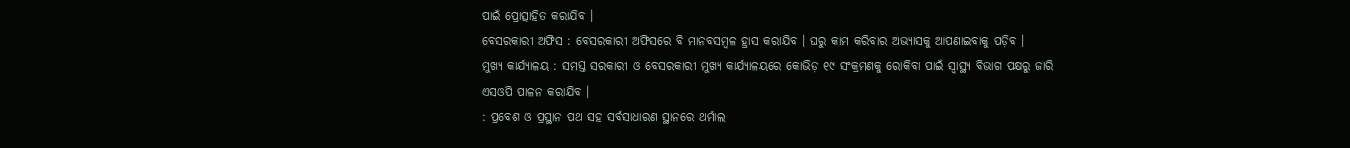ପାଇଁ ପ୍ରୋତ୍ସାହିତ କରାଯିବ ।
ବେସରକାରୀ ଅଫିସ : ବେସରକାରୀ ଅଫିସରେ ବି ମାନବସମ୍ବଳ ହ୍ରାସ କରାଯିବ । ଘରୁ କାମ କରିବାର ଅଭ୍ୟାସକୁ ଆପଣାଇବାକୁ ପଡ଼ିବ ।
ମୁଖ୍ୟ କାର୍ଯ୍ୟାଳୟ : ସମସ୍ତ ସରକାରୀ ଓ ବେସରକାରୀ ମୁଖ୍ୟ କାର୍ଯ୍ୟାଳୟରେ କୋଭିଡ଼ ୧୯ ସଂକ୍ରମଣକୁ ରୋକିବା ପାଇଁ ସ୍ୱାସ୍ଥ୍ୟ ବିଭାଗ ପକ୍ଷରୁ ଜାରି ଏସଓପି ପାଳନ କରାଯିବ ।
: ପ୍ରବେଶ ଓ ପ୍ରସ୍ଥାନ ପଥ ସହ ସର୍ବସାଧାରଣ ସ୍ଥାନରେ ଥର୍ମାଲ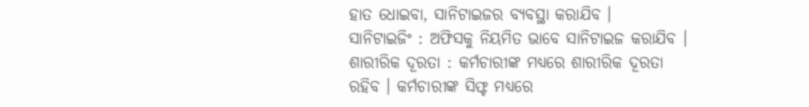ହାତ ଧୋଇବା, ସାନିଟାଇଜର ବ୍ୟବସ୍ଥା କରାଯିବ ।
ସାନିଟାଇଜିଂ : ଅଫିସକୁ ନିୟମିତ ଭାବେ ସାନିଟାଇଜ କରାଯିବ ।
ଶାରୀରିକ ଦୂରତା : କର୍ମଚାରୀଙ୍କ ମଧ୍ୟରେ ଶାରୀରିକ ଦୂରତା ରହିବ । କର୍ମଚାରୀଙ୍କ ସିଫ୍ଟ ମଧ୍ୟରେ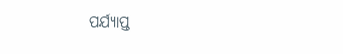ପର୍ଯ୍ୟାପ୍ତ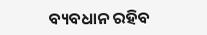ବ୍ୟବଧାନ ରହିବ